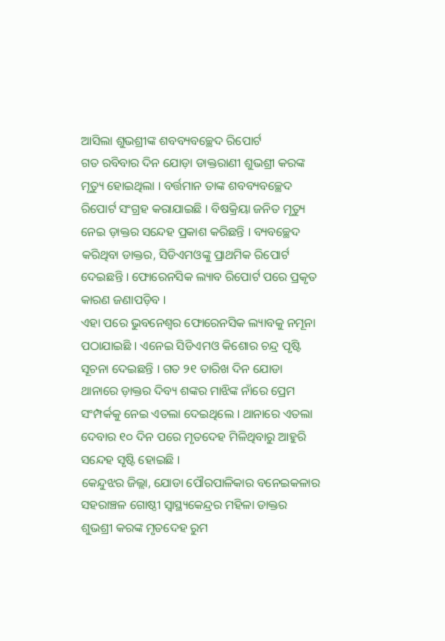ଆସିଲା ଶୁଭଶ୍ରୀଙ୍କ ଶବବ୍ୟବଚ୍ଛେଦ ରିପୋର୍ଟ
ଗତ ରବିବାର ଦିନ ଯୋଡ଼ା ଡାକ୍ତରାଣୀ ଶୁଭଶ୍ରୀ କରଙ୍କ ମୃତ୍ୟୁ ହୋଇଥିଲା । ବର୍ତ୍ତମାନ ତାଙ୍କ ଶବବ୍ୟବଚ୍ଛେଦ ରିପୋର୍ଟ ସଂଗ୍ରହ କରାଯାଇଛି । ବିଷକ୍ରିୟା ଜନିତ ମୃତ୍ୟୁ ନେଇ ଡ଼ାକ୍ତର ସନ୍ଦେହ ପ୍ରକାଶ କରିଛନ୍ତି । ବ୍ୟବଚ୍ଛେଦ କରିଥିବା ଡାକ୍ତର, ସିଡିଏମଓଙ୍କୁ ପ୍ରାଥମିକ ରିପୋର୍ଟ ଦେଇଛନ୍ତି । ଫୋରେନସିକ ଲ୍ୟାବ ରିପୋର୍ଟ ପରେ ପ୍ରକୃତ କାରଣ ଜଣାପଡ଼ିବ ।
ଏହା ପରେ ଭୁବନେଶ୍ୱର ଫୋରେନସିକ ଲ୍ୟାବକୁ ନମୂନା ପଠାଯାଇଛି । ଏନେଇ ସିଡିଏମଓ କିଶୋର ଚନ୍ଦ୍ର ପୃଷ୍ଟି ସୂଚନା ଦେଇଛନ୍ତି । ଗତ ୨୧ ତାରିଖ ଦିନ ଯୋଡା ଥାନାରେ ଡ଼ାକ୍ତର ଦିବ୍ୟ ଶଙ୍କର ମାଝିଙ୍କ ନାଁରେ ପ୍ରେମ ସଂମ୍ପର୍କକୁ ନେଇ ଏତଲା ଦେଇଥିଲେ । ଥାନାରେ ଏତଲା ଦେବାର ୧୦ ଦିନ ପରେ ମୃତଦେହ ମିଳିଥିବାରୁ ଆହୁରି ସନ୍ଦେହ ସୃଷ୍ଟି ହୋଇଛି ।
କେନ୍ଦୁଝର ଜିଲ୍ଲା, ଯୋଡା ପୌରପାଳିକାର ବନେଇକଳାର ସହରାଞ୍ଚଳ ଗୋଷ୍ଠୀ ସ୍ୱାସ୍ଥ୍ୟକେନ୍ଦ୍ରର ମହିଳା ଡାକ୍ତର ଶୁଭଶ୍ରୀ କରଙ୍କ ମୃତଦେହ ରୁମ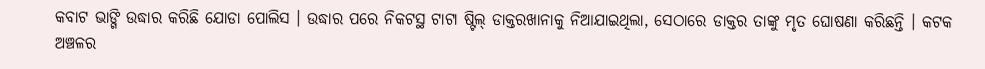କବାଟ ଭାଙ୍ଗି ଉଦ୍ଧାର କରିଛି ଯୋଡା ପୋଲିସ । ଉଦ୍ଧାର ପରେ ନିକଟସ୍ଥ ଟାଟା ଷ୍ଟିଲ୍ ଡାକ୍ତରଖାନାକୁ ନିଆଯାଇଥିଲା, ସେଠାରେ ଡାକ୍ତର ତାଙ୍କୁ ମୃତ ଘୋଷଣା କରିଛନ୍ତି । କଟକ ଅଞ୍ଚଳର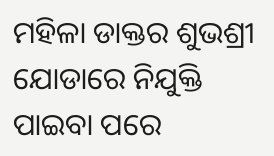ମହିଳା ଡାକ୍ତର ଶୁଭଶ୍ରୀ ଯୋଡାରେ ନିଯୁକ୍ତି ପାଇବା ପରେ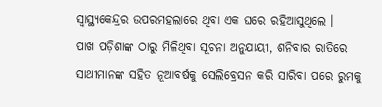ସ୍ବାସ୍ଥ୍ୟକେନ୍ଦ୍ରର ଉପରମହଲାରେ ଥିବା ଏକ ଘରେ ରହିଆସୁଥିଲେ ।
ପାଖ ପଡ଼ିଶାଙ୍କ ଠାରୁ ମିଳିଥିବା ସୂଚନା ଅନୁଯାୟୀ, ଶନିବାର ରାତିରେ ସାଥୀମାନଙ୍କ ସହିତ ନୂଆବର୍ଷକୁ ସେଲିବ୍ରେସନ କରି ସାରିବା ପରେ ରୁମକୁ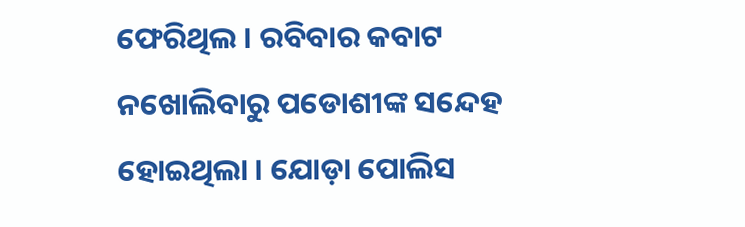ଫେରିଥିଲ । ରବିବାର କବାଟ ନଖୋଲିବାରୁ ପଡୋଶୀଙ୍କ ସନ୍ଦେହ ହୋଇଥିଲା । ଯୋଡ଼ା ପୋଲିସ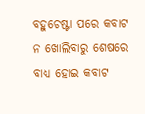ବହୁଚେଷ୍ଟା ପରେ କବାଟ ନ ଖୋଲିବାରୁ ଶେଷରେ ବାଧ୍ୟ ହୋଇ କବାଟ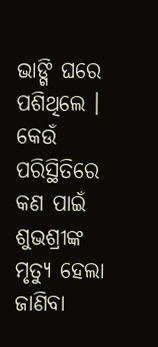ଭାଙ୍ଗି ଘରେ ପଶିଥିଲେ । କେଉଁ ପରିସ୍ଥିତିରେ କଣ ପାଇଁ ଶୁଭଶ୍ରୀଙ୍କ ମୃତ୍ୟୁ ହେଲା ଜାଣିବା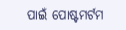ପାଇଁ ପୋଷ୍ଟମର୍ଟମ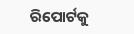ରିପୋର୍ଟକୁ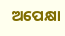ଅପେକ୍ଷା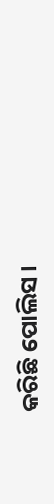କରିଛି ପୋଲିସ ।